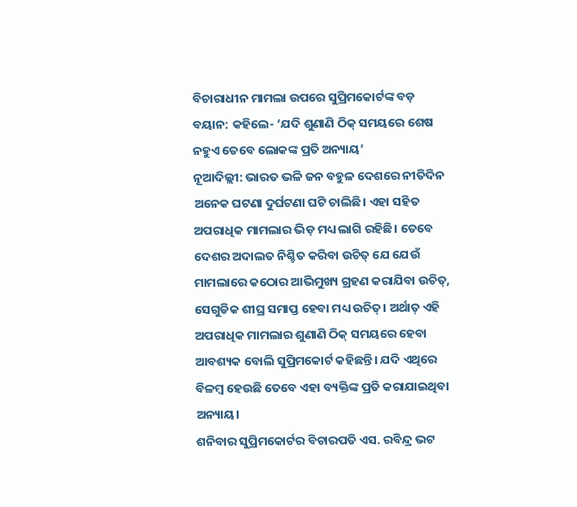ବିଚାରାଧୀନ ମାମଲା ଉପରେ ସୁପ୍ରିମକୋର୍ଟଙ୍କ ବଡ଼ ବୟାନ: କହିଲେ- ‘ଯଦି ଶୁଣାଣି ଠିକ୍ ସମୟରେ ଶେଷ ନହୁଏ ତେବେ ଲୋକଙ୍କ ପ୍ରତି ଅନ୍ୟାୟ’
ନୂଆଦିଲ୍ଲୀ: ଭାରତ ଭଳି ଜନ ବହୁଳ ଦେଶରେ ନୀତିଦିନ ଅନେକ ଘଟଣା ଦୁର୍ଘଟଣା ଘଟି ଚାଲିଛି। ଏହା ସହିତ ଅପରାଧିକ ମାମଲାର ଭିଡ଼ ମଧ୍ୟ ଲାଗି ରହିଛି। ତେବେ ଦେଶର ଅଦାଲତ ନିଶ୍ଚିତ କରିବା ଉଚିତ୍ ଯେ ଯେଉଁ ମାମଲାରେ କଠୋର ଆଭିମୁଖ୍ୟ ଗ୍ରହଣ କରାଯିବା ଉଚିତ୍, ସେଗୁଡିକ ଶୀଘ୍ର ସମାପ୍ତ ହେବା ମଧ୍ୟ ଉଚିତ୍। ଅର୍ଥାତ୍ ଏହି ଅପରାଧିକ ମାମଲାର ଶୁଣାଣି ଠିକ୍ ସମୟରେ ହେବା ଆବଶ୍ୟକ ବୋଲି ସୁପ୍ରିମକୋର୍ଟ କହିଛନ୍ତି। ଯଦି ଏଥିରେ ବିଳମ୍ବ ହେଉଛି ତେବେ ଏହା ବ୍ୟକ୍ତିଙ୍କ ପ୍ରତି କରାଯାଇଥିବା ଅନ୍ୟାୟ।
ଶନିବାର ସୁପ୍ରିମକୋର୍ଟର ବିଚାରପତି ଏସ. ରବିନ୍ଦ୍ର ଭଟ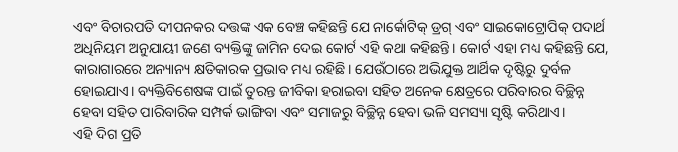ଏବଂ ବିଚାରପତି ଦୀପନକର ଦତ୍ତଙ୍କ ଏକ ବେଞ୍ଚ କହିଛନ୍ତି ଯେ ନାର୍କୋଟିକ୍ ଡ୍ରଗ୍ ଏବଂ ସାଇକୋଟ୍ରୋପିକ୍ ପଦାର୍ଥ ଅଧିନିୟମ ଅନୁଯାୟୀ ଜଣେ ବ୍ୟକ୍ତିଙ୍କୁ ଜାମିନ ଦେଇ କୋର୍ଟ ଏହି କଥା କହିଛନ୍ତି। କୋର୍ଟ ଏହା ମଧ୍ୟ କହିଛନ୍ତି ଯେ, କାରାଗାରରେ ଅନ୍ୟାନ୍ୟ କ୍ଷତିକାରକ ପ୍ରଭାବ ମଧ୍ୟ ରହିଛି। ଯେଉଁଠାରେ ଅଭିଯୁକ୍ତ ଆର୍ଥିକ ଦୃଷ୍ଟିରୁ ଦୁର୍ବଳ ହୋଇଯାଏ। ବ୍ୟକ୍ତିବିଶେଷଙ୍କ ପାଇଁ ତୁରନ୍ତ ଜୀବିକା ହରାଇବା ସହିତ ଅନେକ କ୍ଷେତ୍ରରେ ପରିବାରର ବିଚ୍ଛିନ୍ନ ହେବା ସହିତ ପାରିବାରିକ ସମ୍ପର୍କ ଭାଙ୍ଗିବା ଏବଂ ସମାଜରୁ ବିଚ୍ଛିନ୍ନ ହେବା ଭଳି ସମସ୍ୟା ସୃଷ୍ଟି କରିଥାଏ।
ଏହି ଦିଗ ପ୍ରତି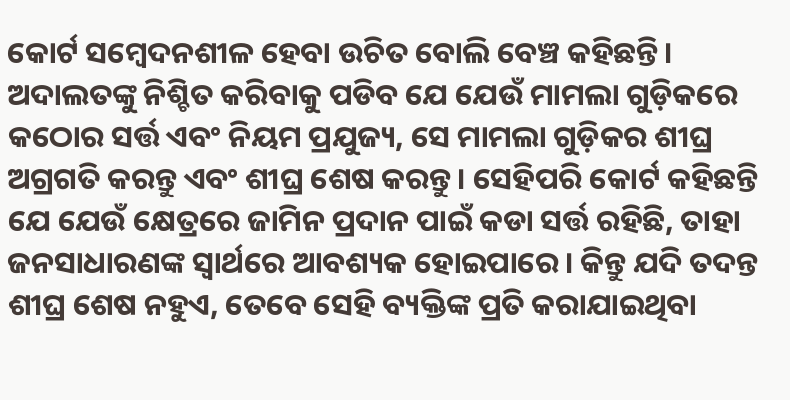କୋର୍ଟ ସମ୍ବେଦନଶୀଳ ହେବା ଉଚିତ ବୋଲି ବେଞ୍ଚ କହିଛନ୍ତି। ଅଦାଲତଙ୍କୁ ନିଶ୍ଚିତ କରିବାକୁ ପଡିବ ଯେ ଯେଉଁ ମାମଲା ଗୁଡ଼ିକରେ କଠୋର ସର୍ତ୍ତ ଏବଂ ନିୟମ ପ୍ରଯୁଜ୍ୟ, ସେ ମାମଲା ଗୁଡ଼ିକର ଶୀଘ୍ର ଅଗ୍ରଗତି କରନ୍ତୁ ଏବଂ ଶୀଘ୍ର ଶେଷ କରନ୍ତୁ। ସେହିପରି କୋର୍ଟ କହିଛନ୍ତି ଯେ ଯେଉଁ କ୍ଷେତ୍ରରେ ଜାମିନ ପ୍ରଦାନ ପାଇଁ କଡା ସର୍ତ୍ତ ରହିଛି, ତାହା ଜନସାଧାରଣଙ୍କ ସ୍ୱାର୍ଥରେ ଆବଶ୍ୟକ ହୋଇପାରେ। କିନ୍ତୁ ଯଦି ତଦନ୍ତ ଶୀଘ୍ର ଶେଷ ନହୁଏ, ତେବେ ସେହି ବ୍ୟକ୍ତିଙ୍କ ପ୍ରତି କରାଯାଇଥିବା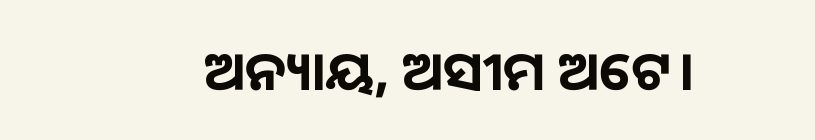ଅନ୍ୟାୟ, ଅସୀମ ଅଟେ।